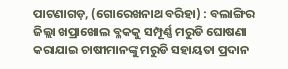ପାଟଣାଗଡ଼, (ଗୋରେଖନାଥ ବରିହା) : ବଲାଙ୍ଗିର ଜିଲ୍ଲା ଖପ୍ରାଖୋଲ ବ୍ଳକକୁ ସମ୍ପୂର୍ଣ୍ଣ ମରୁଡି ଘୋଷଣା କରାଯାଇ ଚାଷୀମାନଙ୍କୁ ମରୁଡି ସହାୟତା ପ୍ରଦାନ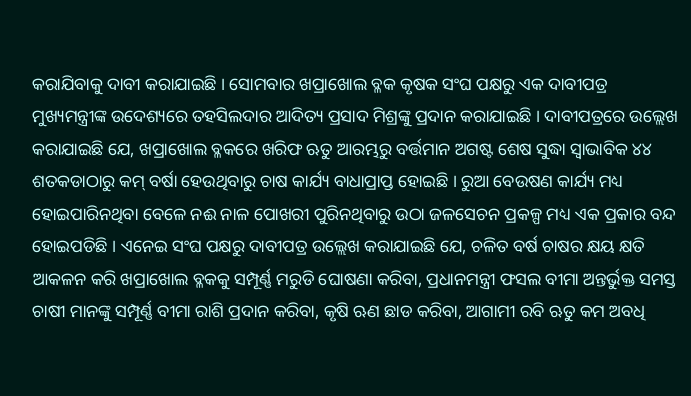କରାଯିବାକୁ ଦାବୀ କରାଯାଇଛି । ସୋମବାର ଖପ୍ରାଖୋଲ ବ୍ଳକ କୃଷକ ସଂଘ ପକ୍ଷରୁ ଏକ ଦାବୀପତ୍ର ମୁଖ୍ୟମନ୍ତ୍ରୀଙ୍କ ଉଦେଶ୍ୟରେ ତହସିଲଦାର ଆଦିତ୍ୟ ପ୍ରସାଦ ମିଶ୍ରଙ୍କୁ ପ୍ରଦାନ କରାଯାଇଛି । ଦାବୀପତ୍ରରେ ଉଲ୍ଲେଖ କରାଯାଇଛି ଯେ, ଖପ୍ରାଖୋଲ ବ୍ଳକରେ ଖରିଫ ଋତୁ ଆରମ୍ଭରୁ ବର୍ତ୍ତମାନ ଅଗଷ୍ଟ ଶେଷ ସୁଦ୍ଧା ସ୍ବାଭାବିକ ୪୪ ଶତକଡାଠାରୁ କମ୍ ବର୍ଷା ହେଉଥିବାରୁ ଚାଷ କାର୍ଯ୍ୟ ବାଧାପ୍ରାପ୍ତ ହୋଇଛି । ରୁଆ ବେଉଷଣ କାର୍ଯ୍ୟ ମଧ୍ୟ ହୋଇପାରିନଥିବା ବେଳେ ନଈ ନାଳ ପୋଖରୀ ପୁରିନଥିବାରୁ ଉଠା ଜଳସେଚନ ପ୍ରକଳ୍ପ ମଧ୍ୟ ଏକ ପ୍ରକାର ବନ୍ଦ ହୋଇପଡିଛି । ଏନେଇ ସଂଘ ପକ୍ଷରୁ ଦାବୀପତ୍ର ଉଲ୍ଲେଖ କରାଯାଇଛି ଯେ, ଚଳିତ ବର୍ଷ ଚାଷର କ୍ଷୟ କ୍ଷତି ଆକଳନ କରି ଖପ୍ରାଖୋଲ ବ୍ଳକକୁ ସମ୍ପୂର୍ଣ୍ଣ ମରୁଡି ଘୋଷଣା କରିବା, ପ୍ରଧାନମନ୍ତ୍ରୀ ଫସଲ ବୀମା ଅନ୍ତର୍ଭୁକ୍ତ ସମସ୍ତ ଚାଷୀ ମାନଙ୍କୁ ସମ୍ପୂର୍ଣ୍ଣ ବୀମା ରାଶି ପ୍ରଦାନ କରିବା, କୃଷି ଋଣ ଛାଡ କରିବା, ଆଗାମୀ ରବି ଋତୁ କମ ଅବଧି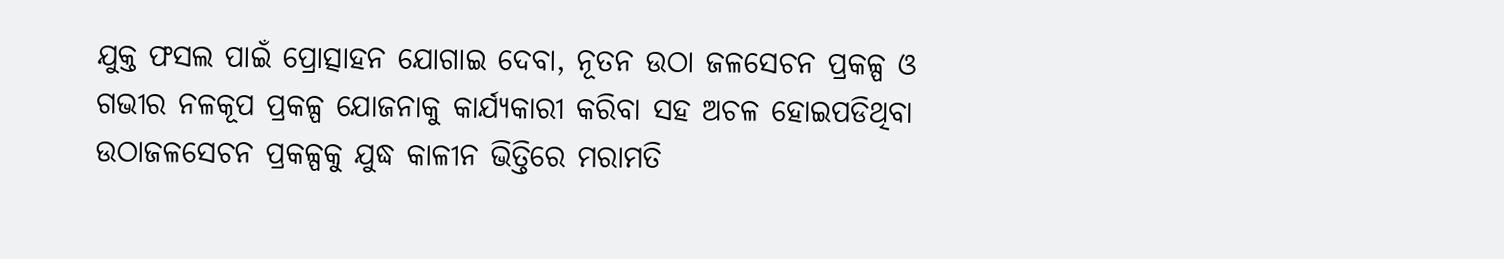ଯୁକ୍ତ ଫସଲ ପାଇଁ ପ୍ରୋତ୍ସାହନ ଯୋଗାଇ ଦେବା, ନୂତନ ଉଠା ଜଳସେଚନ ପ୍ରକଳ୍ପ ଓ ଗଭୀର ନଳକୂପ ପ୍ରକଳ୍ପ ଯୋଜନାକୁ କାର୍ଯ୍ୟକାରୀ କରିବା ସହ ଅଚଳ ହୋଇପଡିଥିବା ଉଠାଜଳସେଚନ ପ୍ରକଳ୍ପକୁ ଯୁଦ୍ଧ କାଳୀନ ଭିତ୍ତିରେ ମରାମତି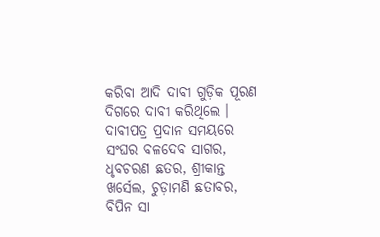କରିବା ଆଦି ଦାବୀ ଗୁଡ଼ିକ ପୂରଣ ଦିଗରେ ଦାବୀ କରିଥିଲେ । ଦାବୀପତ୍ର ପ୍ରଦାନ ସମୟରେ ସଂଘର ବଳଦେବ ସାଗର, ଧୃବଚରଣ ଛତର, ଶ୍ରୀକାନ୍ତ ଖର୍ସେଲ, ଚୁଡ଼ାମଣି ଛତାବର, ବିପିନ ସା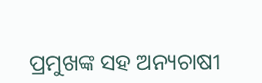ପ୍ରମୁଖଙ୍କ ସହ ଅନ୍ୟଚାଷୀ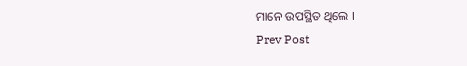ମାନେ ଉପସ୍ଥିତ ଥିଲେ ।
Prev Post